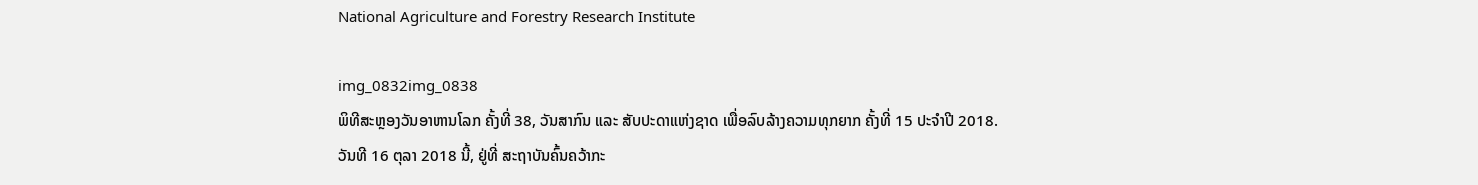National Agriculture and Forestry Research Institute

img_0832img_0838
ພິທີສະຫຼອງວັນອາຫານໂລກ ຄັ້ງທີ່ 38, ວັນສາກົນ ແລະ ສັບປະດາແຫ່ງຊາດ ເພື່ອລົບລ້າງຄວາມທຸກຍາກ ຄັ້ງທີ່ 15 ປະຈໍາປີ 2018.
ວັນທີ 16 ຕຸລາ 2018 ນີ້, ຢູ່ທີ່ ສະຖາບັນຄົ້ນຄວ້າກະ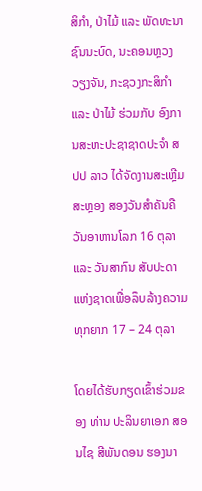ສິກຳ, ປ່າໄມ້ ແລະ ພັດທະນາຊົນນະບົດ, ນະຄອນຫຼວງວຽງຈັນ, ກະຊວງກະສິກໍາ ແລະ ປ່າໄມ້ ຮ່ວມກັບ ອົງການສະຫະປະຊາຊາດປະຈຳ ສປປ ລາວ ໄດ້ຈັດງານສະເຫຼີມສະຫຼອງ ສອງວັນສຳຄັນຄື ວັນອາຫານໂລກ 16 ຕຸລາ ແລະ ວັນສາກົນ ສັບປະດາແຫ່ງຊາດເພື່ອລຶບລ້າງຄວາມທຸກຍາກ 17 – 24 ຕຸລາ

ໂດຍໄດ້ຮັບກຽດເຂົ້າຮ່ວມຂອງ ທ່ານ ປະລິນຍາເອກ ສອນໄຊ ສີພັນດອນ ຮອງນາ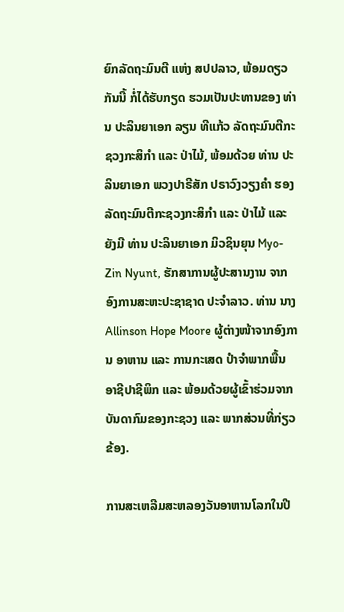ຍົກລັດຖະມົນຕີ ແຫ່ງ ສປປລາວ, ພ້ອມດຽວກັນນີ້ ກໍ່ໄດ້ຮັບກຽດ ຮວມເປັນປະທານຂອງ ທ່ານ ປະລິນຍາເອກ ລຽນ ທີແກ້ວ ລັດຖະມົນຕີກະຊວງກະສິກຳ ແລະ ປ່າໄມ້, ພ້ອມດ້ວຍ ທ່ານ ປະລິນຍາເອກ ພວງປາຣີສັກ ປຣາວົງວຽງຄໍາ ຮອງລັດຖະມົນຕີກະຊວງກະສິກໍາ ແລະ ປ່າໄມ້ ແລະ ຍັງມີ ທ່ານ ປະລິນຍາເອກ ມິວຊິນຍຸນ Myo-Zin Nyunt, ຮັກສາການຜູ້ປະສານງານ ຈາກອົງການສະຫະປະຊາຊາດ ປະຈໍາລາວ. ທ່ານ ນາງ Allinson Hope Moore ຜູ້ຕ່າງໜ້າຈາກອົງການ ອາຫານ ແລະ ການກະເສດ ປຳຈໍາພາກພື້ນ ອາຊີປາຊີພິກ ແລະ ພ້ອມດ້ວຍຜູ້ເຂົ້າຮ່ວມຈາກບັນດາກົມຂອງກະຊວງ ແລະ ພາກສ່ວນທີ່ກ່ຽວຂ້ອງ.

ການສະເຫລີມສະຫລອງວັນອາຫານໂລກໃນປີ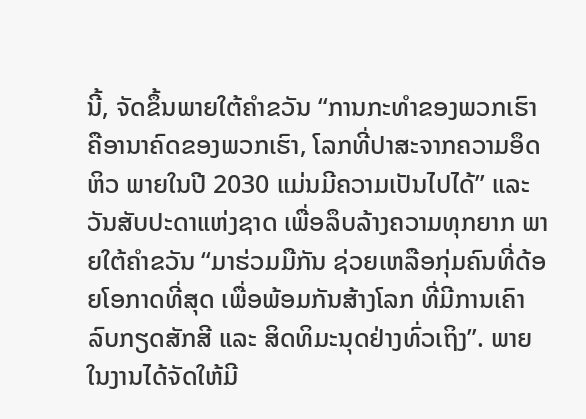ນີ້, ຈັດຂຶ້ນພາຍໃຕ້ຄຳຂວັນ “ການກະທຳຂອງພວກເຮົາຄືອານາຄົດຂອງພວກເຮົາ, ໂລກທີ່ປາສະຈາກຄວາມອຶດຫິວ ພາຍໃນປີ 2030 ແມ່ນມີຄວາມເປັນໄປໄດ້” ແລະ ວັນສັບປະດາແຫ່ງຊາດ ເພື່ອລຶບລ້າງຄວາມທຸກຍາກ ພາຍໃຕ້ຄໍາຂວັນ “ມາຮ່ວມມືກັນ ຊ່ວຍເຫລືອກຸ່ມຄົນທີ່ດ້ອຍໂອກາດທີ່ສຸດ ເພື່ອພ້ອມກັນສ້າງໂລກ ທີ່ມີການເຄົາລົບກຽດສັກສີ ແລະ ສິດທິມະນຸດຢ່າງທົ່ວເຖິງ”. ພາຍໃນງານໄດ້ຈັດໃຫ້ມີ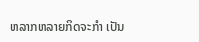ຫລາກຫລາຍກິດຈະກຳ ເປັນ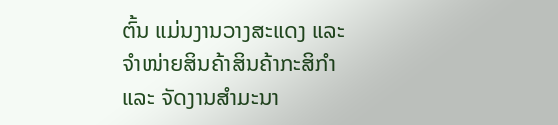ຕົ້ນ ແມ່ນງານວາງສະແດງ ແລະ ຈຳໜ່າຍສິນຄ້າສິນຄ້າກະສິກຳ ແລະ ຈັດງານສຳມະນາ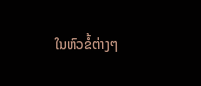ໃນຫົວຂໍ້ຕ່າງໆ